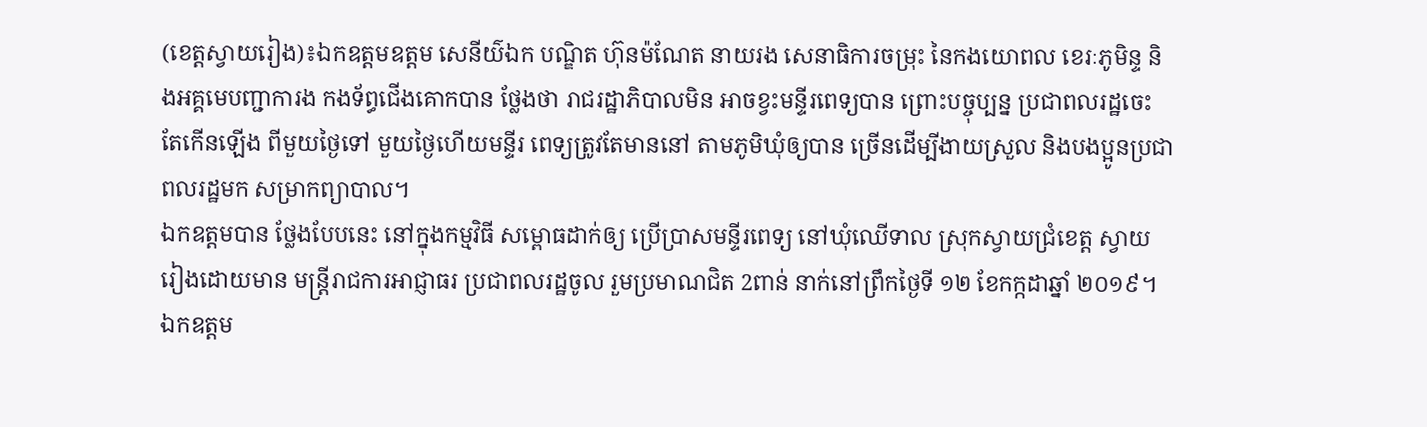(ខេត្តស្វាយរៀង)៖ឯកឧត្តមឧត្តម សេនីយ៌ឯក បណ្ឌិត ហ៊ុនម៉ណែត នាយរង សេនាធិការចម្រុះ នៃកងយោពល ខេរៈភូមិន្ទ និងអគ្គមេបញ្ជាការង កងទ័ព្ធជើងគោកបាន ថ្លែងថា រាជរដ្ឋាភិបាលមិន អាចខ្វះមន្ទីរពេទ្យបាន ព្រោះបច្ចុប្បន្ន ប្រជាពលរដ្ឋចេះ តែកើនឡើង ពីមួយថ្ងៃទៅ មួយថ្ងៃហើយមន្ទីរ ពេទ្យត្រូវតែមាននៅ តាមភូមិឃុំឲ្យបាន ច្រើនដើម្បីងាយស្រួល និងបងប្អូនប្រជា ពលរដ្ឋមក សម្រាកព្យាបាល។
ឯកឧត្តមបាន ថ្លែងបែបនេះ នៅក្នុងកម្មវិធី សម្ពោធដាក់ឲ្យ ប្រើប្រាសមន្ទីរពេទ្យ នៅឃុំឈើទាល ស្រុកស្វាយជ្រំខេត្ត ស្វាយរៀងដោយមាន មន្ត្រីរាជការអាជ្ញាធរ ប្រជាពលរដ្ឋចូល រួមប្រមាណជិត 2ពាន់ នាក់នៅព្រឹកថ្ងៃទី ១២ ខែកក្កដាឆ្នាំ ២០១៩។
ឯកឧត្តម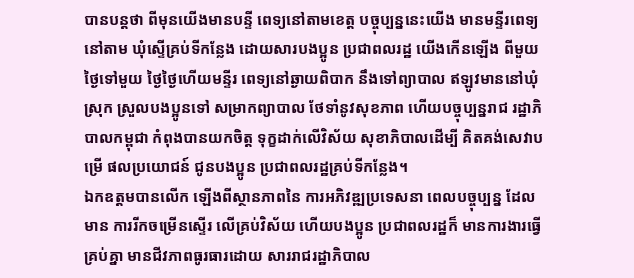បានបន្តថា ពីមុនយើងមានបន្ទី ពេទ្យនៅតាមខេត្ត បច្ចុប្បន្ននេះយើង មានមន្ទីរពេទ្យនៅតាម ឃុំស្ទើគ្រប់ទីកន្លែង ដោយសារបងប្អូន ប្រជាពលរដ្ឋ យើងកើនឡើង ពីមួយថ្ងៃទៅមួយ ថ្ងៃថ្ងៃហើយមន្ទីរ ពេទ្យនៅឆ្ងាយពិបាក នឹងទៅព្យាបាល ឥឡូវមាននៅឃុំស្រុក ស្រួលបងប្អូនទៅ សម្រាកព្យាបាល ថែទាំនូវសុខភាព ហើយបច្ចុប្បន្នរាជ រដ្ឋាភិបាលកម្ពុជា កំពុងបានយកចិត្ត ទុក្ខដាក់លើវិស័យ សុខាភិបាលដើម្បី គិតគង់សេវាបម្រើ ផលប្រយោជន៍ ជូនបងប្អូន ប្រជាពលរដ្ឋគ្រប់ទីកន្លែង។
ឯកឧត្តមបានលើក ឡើងពីស្ថានភាពនៃ ការអភិវឌ្ឍប្រទេសនា ពេលបច្ចុប្បន្ន ដែលមាន ការរីកចម្រើនស្ទើរ លើគ្រប់វិស័យ ហើយបងប្អូន ប្រជាពលរដ្ឋក៏ មានការងារធ្វើគ្រប់គ្នា មានជីវភាពធូរធារដោយ សាររាជរដ្ឋាភិបាល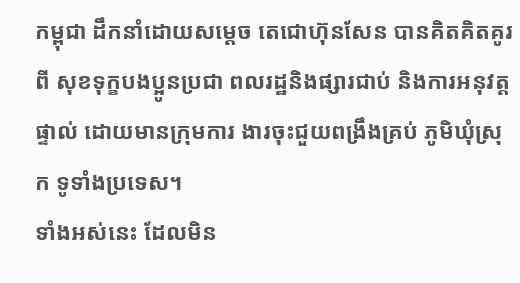កម្ពុជា ដឹកនាំដោយសម្ដេច តេជោហ៊ុនសែន បានគិតគិតគូរពី សុខទុក្ខបងប្អូនប្រជា ពលរដ្ឋនិងផ្សារជាប់ និងការអនុវត្តផ្ទាល់ ដោយមានក្រុមការ ងារចុះជួយពង្រឹងគ្រប់ ភូមិឃុំស្រុក ទូទាំងប្រទេស។
ទាំងអស់នេះ ដែលមិន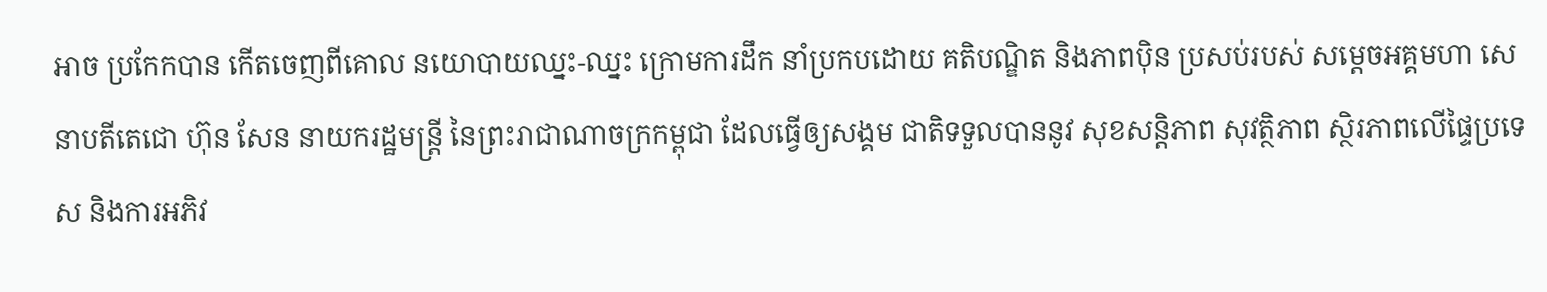អាច ប្រកែកបាន កើតចេញពីគោល នយោបាយឈ្នះ-ឈ្នះ ក្រោមការដឹក នាំប្រកបដោយ គតិបណ្ឌិត និងភាពប៉ិន ប្រសប់របស់ សម្ដេចអគ្គមហា សេនាបតីតេជោ ហ៊ុន សែន នាយករដ្ឋមន្ត្រី នៃព្រះរាជាណាចក្រកម្ពុជា ដែលធ្វើឲ្យសង្គម ជាតិទទួលបាននូវ សុខសន្តិភាព សុវត្ថិភាព ស្ថិរភាពលើផ្ទៃប្រទេស និងការអភិវ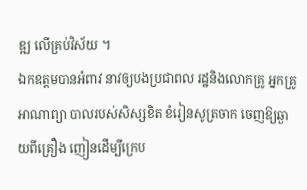ឌ្ឍ លើគ្រប់វិស័យ ។
ឯកឧត្តមបានអំពាវ នាវឲ្យបងប្រជាពល រដ្ឋនិងលោកគ្រូ អ្នកគ្រូអាណាព្យា បាលរបស់សិស្សខិត ខំរៀនសូត្រចាក ចេញឱ្យឆ្ងាយពីគ្រឿង ញៀនដើម្បីក្រេប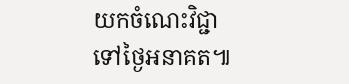យកចំណេះវិជ្ជា ទៅថ្ងៃអនាគត៕